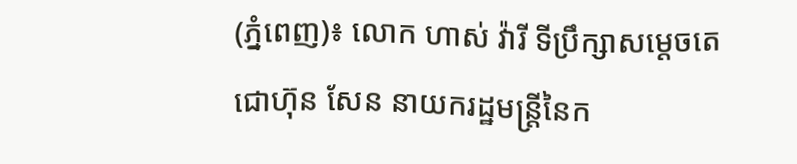(ភ្នំពេញ)៖ លោក ហាស់ វ៉ារី ទីប្រឹក្សាសម្តេចតេជោហ៊ុន សែន នាយករដ្ឋមន្ត្រីនៃក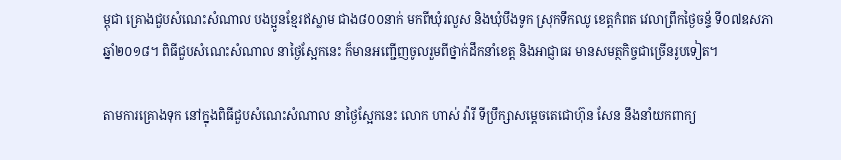ម្ពុជា គ្រោងជួបសំណេះសំណាល បងប្អូនខ្មែរឥស្លាម ជាង៨០០នាក់ មកពីឃុំរលួស និងឃុំបឹងទូក ស្រុកទឹកឈូ ខេត្តកំពត វេលាព្រឹកថ្ងៃចន័្ទ ទី០៧ឧសភា ឆ្នាំ២០១៨។ ពិធីជួបសំណេះសំណាល នាថ្ងៃស្អែកនេះ ក៏មានអញ្ជើញចូលរួមពីថ្នាក់ដឹកនាំខេត្ត និងអាជ្ញាធរ មានសមត្ថកិច្ចជាច្រើនរូបទៀត។

តាមការគ្រោងទុក នៅក្នុងពិធីជួបសំណេះសំណាល នាថ្ងៃស្អែកនេះ លោក ហាស់ វ៉ារី ទីប្រឹក្សាសម្តេចតេជោហ៊ុន សែន នឹងនាំយកពាក្យ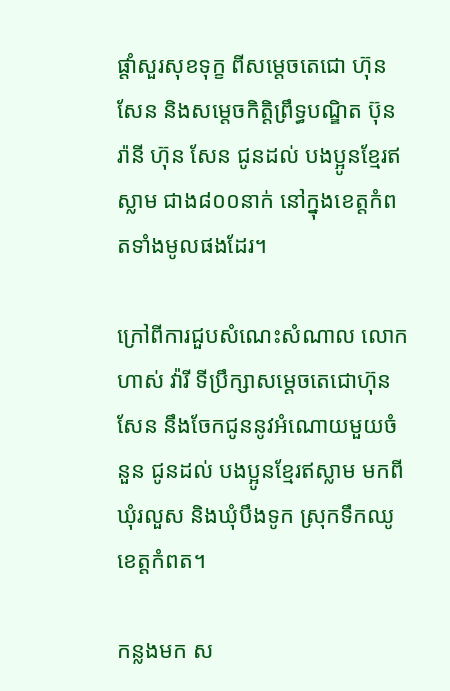ផ្តាំសួរសុខទុក្ខ ពីសម្តេចតេជោ ហ៊ុន សែន និងសម្តេចកិត្តិព្រឹទ្ធបណ្ឌិត ប៊ុន រ៉ានី ហ៊ុន សែន ជូនដល់ បងប្អូនខ្មែរឥស្លាម ជាង៨០០នាក់ នៅក្នុងខេត្តកំពតទាំងមូលផងដែរ។

ក្រៅពីការជួបសំណេះសំណាល លោក ហាស់ វ៉ារី ទីប្រឹក្សាសម្តេចតេជោហ៊ុន សែន នឹងចែកជូននូវអំណោយមួយចំនួន ជូនដល់ បងប្អូនខ្មែរឥស្លាម មកពីឃុំរលួស និងឃុំបឹងទូក ស្រុកទឹកឈូ ខេត្តកំពត។

កន្លងមក ស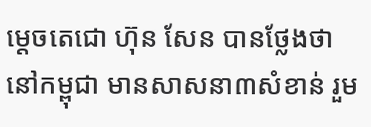ម្តេចតេជោ ហ៊ុន សែន បានថ្លែងថា នៅកម្ពុជា មានសាសនា៣សំខាន់ រួម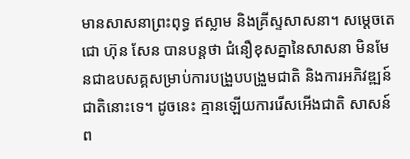មានសាសនាព្រះពុទ្ធ ឥស្លាម និងគ្រីស្ទសាសនា។ សម្តេចតេជោ ហ៊ុន សែន បានបន្តថា ជំនឿខុសគ្នានៃសាសនា មិនមែនជាឧបសគ្គសម្រាប់ការបង្រួបបង្រួមជាតិ និងការអភិវឌ្ឍន៍ជាតិនោះទេ។ ដូចនេះ គ្មានឡើយការរើសអើងជាតិ សាសន៍ ព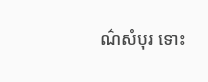ណ៌សំបុរ ទោះ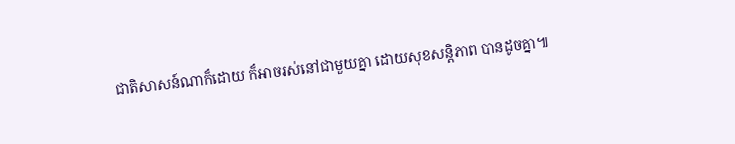ជាតិសាសន៍ណាក៏ដោយ ក៏អាចរស់នៅជាមួយគ្នា ដោយសុខសន្តិភាព បានដូចគ្នា៕